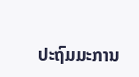ປະຖົມມະການ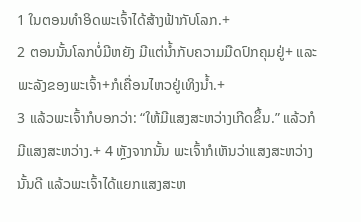1 ໃນຕອນທຳອິດພະເຈົ້າໄດ້ສ້າງຟ້າກັບໂລກ.+
2 ຕອນນັ້ນໂລກບໍ່ມີຫຍັງ ມີແຕ່ນ້ຳກັບຄວາມມືດປົກຄຸມຢູ່+ ແລະພະລັງຂອງພະເຈົ້າ+ກໍເຄື່ອນໄຫວຢູ່ເທິງນ້ຳ.+
3 ແລ້ວພະເຈົ້າກໍບອກວ່າ: “ໃຫ້ມີແສງສະຫວ່າງເກີດຂຶ້ນ.” ແລ້ວກໍມີແສງສະຫວ່າງ.+ 4 ຫຼັງຈາກນັ້ນ ພະເຈົ້າກໍເຫັນວ່າແສງສະຫວ່າງນັ້ນດີ ແລ້ວພະເຈົ້າໄດ້ແຍກແສງສະຫ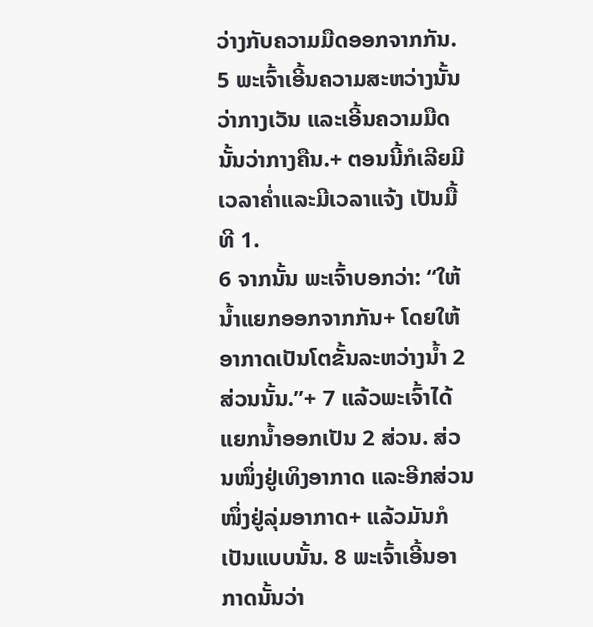ວ່າງກັບຄວາມມືດອອກຈາກກັນ. 5 ພະເຈົ້າເອີ້ນຄວາມສະຫວ່າງນັ້ນວ່າກາງເວັນ ແລະເອີ້ນຄວາມມືດນັ້ນວ່າກາງຄືນ.+ ຕອນນີ້ກໍເລີຍມີເວລາຄ່ຳແລະມີເວລາແຈ້ງ ເປັນມື້ທີ 1.
6 ຈາກນັ້ນ ພະເຈົ້າບອກວ່າ: “ໃຫ້ນ້ຳແຍກອອກຈາກກັນ+ ໂດຍໃຫ້ອາກາດເປັນໂຕຂັ້ນລະຫວ່າງນ້ຳ 2 ສ່ວນນັ້ນ.”+ 7 ແລ້ວພະເຈົ້າໄດ້ແຍກນ້ຳອອກເປັນ 2 ສ່ວນ. ສ່ວນໜຶ່ງຢູ່ເທິງອາກາດ ແລະອີກສ່ວນໜຶ່ງຢູ່ລຸ່ມອາກາດ+ ແລ້ວມັນກໍເປັນແບບນັ້ນ. 8 ພະເຈົ້າເອີ້ນອາກາດນັ້ນວ່າ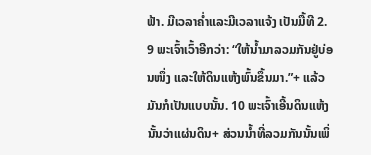ຟ້າ. ມີເວລາຄ່ຳແລະມີເວລາແຈ້ງ ເປັນມື້ທີ 2.
9 ພະເຈົ້າເວົ້າອີກວ່າ: “ໃຫ້ນ້ຳມາລວມກັນຢູ່ບ່ອນໜຶ່ງ ແລະໃຫ້ດິນແຫ້ງພົ້ນຂຶ້ນມາ.”+ ແລ້ວມັນກໍເປັນແບບນັ້ນ. 10 ພະເຈົ້າເອີ້ນດິນແຫ້ງນັ້ນວ່າແຜ່ນດິນ+ ສ່ວນນ້ຳທີ່ລວມກັນນັ້ນເພິ່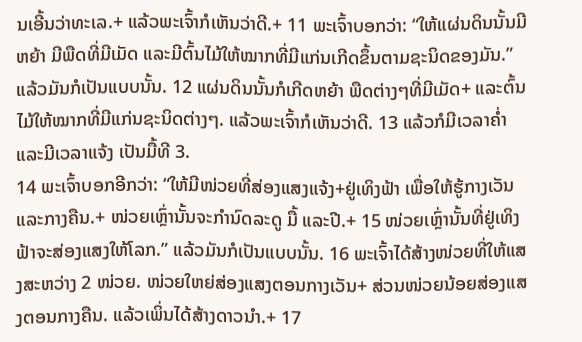ນເອີ້ນວ່າທະເລ.+ ແລ້ວພະເຈົ້າກໍເຫັນວ່າດີ.+ 11 ພະເຈົ້າບອກວ່າ: “ໃຫ້ແຜ່ນດິນນັ້ນມີຫຍ້າ ມີພືດທີ່ມີເມັດ ແລະມີຕົ້ນໄມ້ໃຫ້ໝາກທີ່ມີແກ່ນເກີດຂຶ້ນຕາມຊະນິດຂອງມັນ.” ແລ້ວມັນກໍເປັນແບບນັ້ນ. 12 ແຜ່ນດິນນັ້ນກໍເກີດຫຍ້າ ພືດຕ່າງໆທີ່ມີເມັດ+ ແລະຕົ້ນໄມ້ໃຫ້ໝາກທີ່ມີແກ່ນຊະນິດຕ່າງໆ. ແລ້ວພະເຈົ້າກໍເຫັນວ່າດີ. 13 ແລ້ວກໍມີເວລາຄ່ຳແລະມີເວລາແຈ້ງ ເປັນມື້ທີ 3.
14 ພະເຈົ້າບອກອີກວ່າ: “ໃຫ້ມີໜ່ວຍທີ່ສ່ອງແສງແຈ້ງ+ຢູ່ເທິງຟ້າ ເພື່ອໃຫ້ຮູ້ກາງເວັນແລະກາງຄືນ.+ ໜ່ວຍເຫຼົ່ານັ້ນຈະກຳນົດລະດູ ມື້ ແລະປີ.+ 15 ໜ່ວຍເຫຼົ່ານັ້ນທີ່ຢູ່ເທິງຟ້າຈະສ່ອງແສງໃຫ້ໂລກ.” ແລ້ວມັນກໍເປັນແບບນັ້ນ. 16 ພະເຈົ້າໄດ້ສ້າງໜ່ວຍທີ່ໃຫ້ແສງສະຫວ່າງ 2 ໜ່ວຍ. ໜ່ວຍໃຫຍ່ສ່ອງແສງຕອນກາງເວັນ+ ສ່ວນໜ່ວຍນ້ອຍສ່ອງແສງຕອນກາງຄືນ. ແລ້ວເພິ່ນໄດ້ສ້າງດາວນຳ.+ 17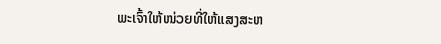ພະເຈົ້າໃຫ້ໜ່ວຍທີ່ໃຫ້ແສງສະຫ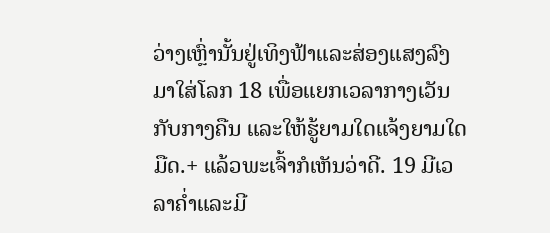ວ່າງເຫຼົ່ານັ້ນຢູ່ເທິງຟ້າແລະສ່ອງແສງລົງມາໃສ່ໂລກ 18 ເພື່ອແຍກເວລາກາງເວັນກັບກາງຄືນ ແລະໃຫ້ຮູ້ຍາມໃດແຈ້ງຍາມໃດມືດ.+ ແລ້ວພະເຈົ້າກໍເຫັນວ່າດີ. 19 ມີເວລາຄ່ຳແລະມີ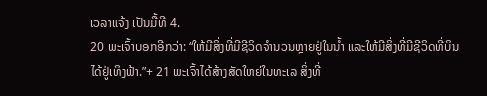ເວລາແຈ້ງ ເປັນມື້ທີ 4.
20 ພະເຈົ້າບອກອີກວ່າ: “ໃຫ້ມີສິ່ງທີ່ມີຊີວິດຈຳນວນຫຼາຍຢູ່ໃນນ້ຳ ແລະໃຫ້ມີສິ່ງທີ່ມີຊີວິດທີ່ບິນໄດ້ຢູ່ເທິງຟ້າ.”+ 21 ພະເຈົ້າໄດ້ສ້າງສັດໃຫຍ່ໃນທະເລ ສິ່ງທີ່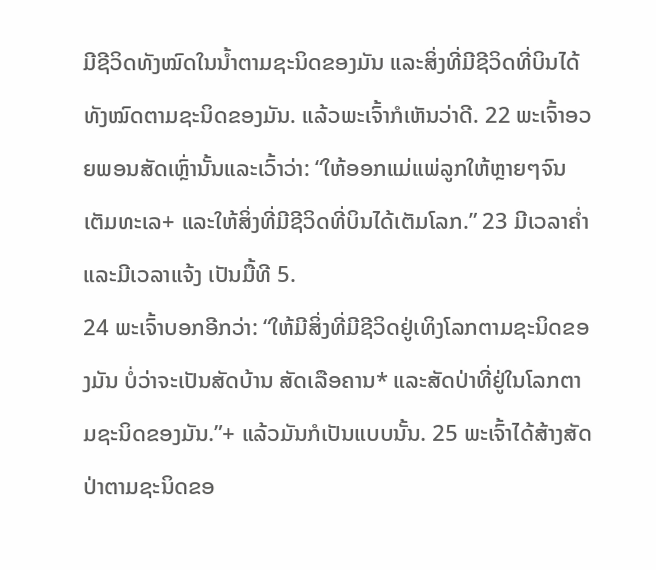ມີຊີວິດທັງໝົດໃນນ້ຳຕາມຊະນິດຂອງມັນ ແລະສິ່ງທີ່ມີຊີວິດທີ່ບິນໄດ້ທັງໝົດຕາມຊະນິດຂອງມັນ. ແລ້ວພະເຈົ້າກໍເຫັນວ່າດີ. 22 ພະເຈົ້າອວຍພອນສັດເຫຼົ່ານັ້ນແລະເວົ້າວ່າ: “ໃຫ້ອອກແມ່ແພ່ລູກໃຫ້ຫຼາຍໆຈົນເຕັມທະເລ+ ແລະໃຫ້ສິ່ງທີ່ມີຊີວິດທີ່ບິນໄດ້ເຕັມໂລກ.” 23 ມີເວລາຄ່ຳແລະມີເວລາແຈ້ງ ເປັນມື້ທີ 5.
24 ພະເຈົ້າບອກອີກວ່າ: “ໃຫ້ມີສິ່ງທີ່ມີຊີວິດຢູ່ເທິງໂລກຕາມຊະນິດຂອງມັນ ບໍ່ວ່າຈະເປັນສັດບ້ານ ສັດເລືອຄານ* ແລະສັດປ່າທີ່ຢູ່ໃນໂລກຕາມຊະນິດຂອງມັນ.”+ ແລ້ວມັນກໍເປັນແບບນັ້ນ. 25 ພະເຈົ້າໄດ້ສ້າງສັດປ່າຕາມຊະນິດຂອ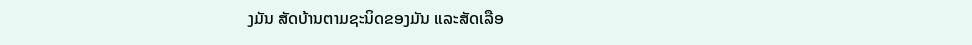ງມັນ ສັດບ້ານຕາມຊະນິດຂອງມັນ ແລະສັດເລືອ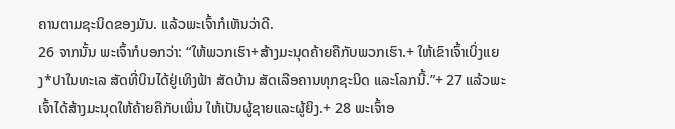ຄານຕາມຊະນິດຂອງມັນ. ແລ້ວພະເຈົ້າກໍເຫັນວ່າດີ.
26 ຈາກນັ້ນ ພະເຈົ້າກໍບອກວ່າ: “ໃຫ້ພວກເຮົາ+ສ້າງມະນຸດຄ້າຍຄືກັບພວກເຮົາ.+ ໃຫ້ເຂົາເຈົ້າເບິ່ງແຍງ*ປາໃນທະເລ ສັດທີ່ບິນໄດ້ຢູ່ເທິງຟ້າ ສັດບ້ານ ສັດເລືອຄານທຸກຊະນິດ ແລະໂລກນີ້.”+ 27 ແລ້ວພະເຈົ້າໄດ້ສ້າງມະນຸດໃຫ້ຄ້າຍຄືກັບເພິ່ນ ໃຫ້ເປັນຜູ້ຊາຍແລະຜູ້ຍິງ.+ 28 ພະເຈົ້າອ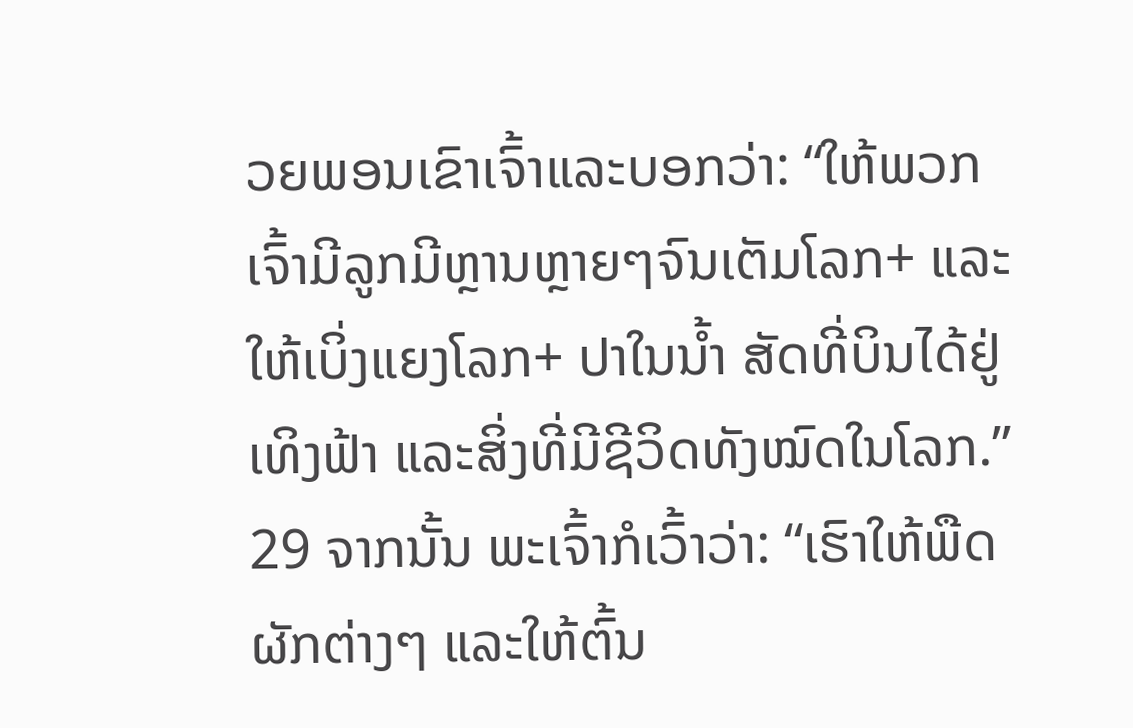ວຍພອນເຂົາເຈົ້າແລະບອກວ່າ: “ໃຫ້ພວກເຈົ້າມີລູກມີຫຼານຫຼາຍໆຈົນເຕັມໂລກ+ ແລະໃຫ້ເບິ່ງແຍງໂລກ+ ປາໃນນ້ຳ ສັດທີ່ບິນໄດ້ຢູ່ເທິງຟ້າ ແລະສິ່ງທີ່ມີຊີວິດທັງໝົດໃນໂລກ.”
29 ຈາກນັ້ນ ພະເຈົ້າກໍເວົ້າວ່າ: “ເຮົາໃຫ້ພືດຜັກຕ່າງໆ ແລະໃຫ້ຕົ້ນ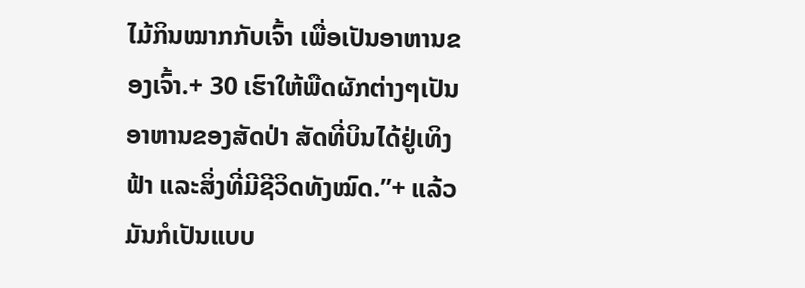ໄມ້ກິນໝາກກັບເຈົ້າ ເພື່ອເປັນອາຫານຂອງເຈົ້າ.+ 30 ເຮົາໃຫ້ພືດຜັກຕ່າງໆເປັນອາຫານຂອງສັດປ່າ ສັດທີ່ບິນໄດ້ຢູ່ເທິງຟ້າ ແລະສິ່ງທີ່ມີຊີວິດທັງໝົດ.”+ ແລ້ວມັນກໍເປັນແບບ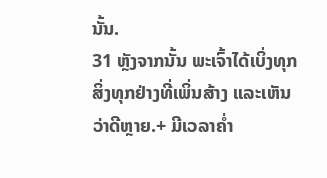ນັ້ນ.
31 ຫຼັງຈາກນັ້ນ ພະເຈົ້າໄດ້ເບິ່ງທຸກສິ່ງທຸກຢ່າງທີ່ເພິ່ນສ້າງ ແລະເຫັນວ່າດີຫຼາຍ.+ ມີເວລາຄ່ຳ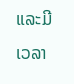ແລະມີເວລາ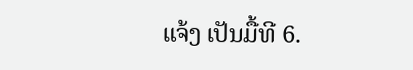ແຈ້ງ ເປັນມື້ທີ 6.